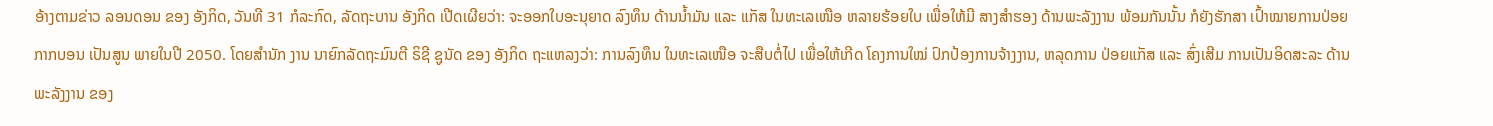ອ້າງຕາມຂ່າວ ລອນດອນ ຂອງ ອັງກິດ, ວັນທີ 31 ກໍລະກົດ, ລັດຖະບານ ອັງກິດ ເປີດເຜີຍວ່າ: ຈະອອກໃບອະນຸຍາດ ລົງທຶນ ດ້ານນໍ້າມັນ ແລະ ແກັສ ໃນທະເລເໜືອ ຫລາຍຮ້ອຍໃບ ເພື່ອໃຫ້ມີ ສາງສຳຮອງ ດ້ານພະລັງງານ ພ້ອມກັນນັ້ນ ກໍຍັງຮັກສາ ເປົ້າໝາຍການປ່ອຍ ກາກບອນ ເປັນສູນ ພາຍໃນປີ 2050. ໂດຍສຳນັກ ງານ ນາຍົກລັດຖະມົນຕີ ຣິຊີ ຊູນັດ ຂອງ ອັງກິດ ຖະແຫລງວ່າ: ການລົງທຶນ ໃນທະເລເໜືອ ຈະສືບຕໍ່ໄປ ເພື່ອໃຫ້ເກີດ ໂຄງການໃໝ່ ປົກປ້ອງການຈ້າງງານ, ຫລຸດການ ປ່ອຍແກັສ ແລະ ສົ່ງເສີມ ການເປັນອິດສະລະ ດ້ານພະລັງງານ ຂອງ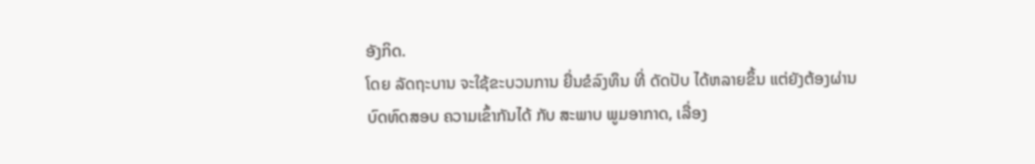ອັງກິດ.
ໂດຍ ລັດຖະບານ ຈະໃຊ້ຂະບວນການ ຍື່ນຂໍລົງທຶນ ທີ່ ດັດປັບ ໄດ້ຫລາຍຂຶ້ນ ແຕ່ຍັງຕ້ອງຜ່ານ ບົດທົດສອບ ຄວາມເຂົ້າກັນໄດ້ ກັບ ສະພາບ ພູມອາກາດ, ເລື່ອງ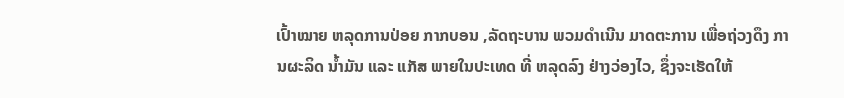ເປົ້າໝາຍ ຫລຸດການປ່ອຍ ກາກບອນ ,ລັດຖະບານ ພວມດຳເນີນ ມາດຕະການ ເພື່ອຖ່ວງດຶງ ການຜະລິດ ນໍ້າມັນ ແລະ ແກັສ ພາຍໃນປະເທດ ທີ່ ຫລຸດລົງ ຢ່າງວ່ອງໄວ, ຊຶ່ງຈະເຮັດໃຫ້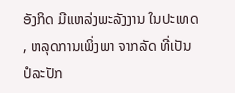ອັງກິດ ມີແຫລ່ງພະລັງງານ ໃນປະເທດ , ຫລຸດການເພິ່ງພາ ຈາກລັດ ທີ່ເປັນ ປໍລະປັກ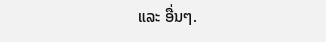ແລະ ອື່ນໆ.